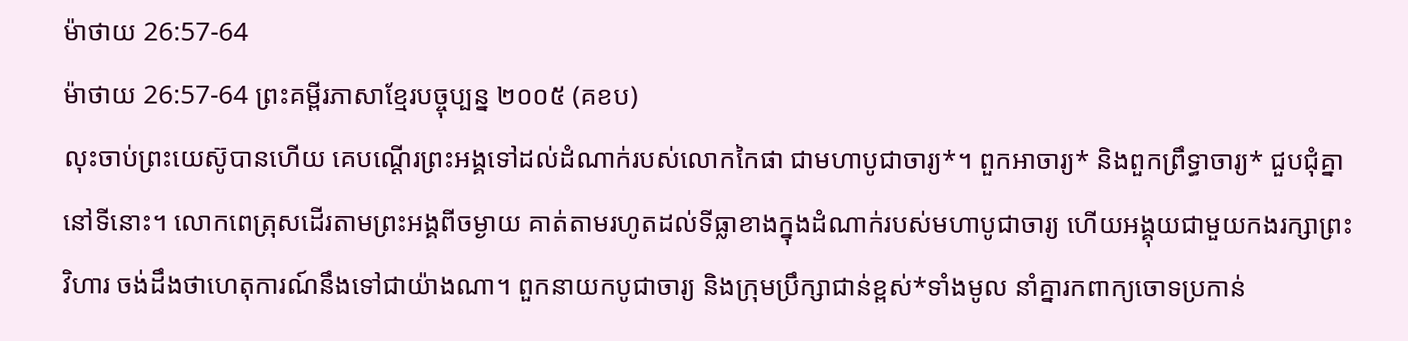ម៉ាថាយ 26:57-64
ម៉ាថាយ 26:57-64 ព្រះគម្ពីរភាសាខ្មែរបច្ចុប្បន្ន ២០០៥ (គខប)
លុះចាប់ព្រះយេស៊ូបានហើយ គេបណ្ដើរព្រះអង្គទៅដល់ដំណាក់របស់លោកកៃផា ជាមហាបូជាចារ្យ*។ ពួកអាចារ្យ* និងពួកព្រឹទ្ធាចារ្យ* ជួបជុំគ្នានៅទីនោះ។ លោកពេត្រុសដើរតាមព្រះអង្គពីចម្ងាយ គាត់តាមរហូតដល់ទីធ្លាខាងក្នុងដំណាក់របស់មហាបូជាចារ្យ ហើយអង្គុយជាមួយកងរក្សាព្រះវិហារ ចង់ដឹងថាហេតុការណ៍នឹងទៅជាយ៉ាងណា។ ពួកនាយកបូជាចារ្យ និងក្រុមប្រឹក្សាជាន់ខ្ពស់*ទាំងមូល នាំគ្នារកពាក្យចោទប្រកាន់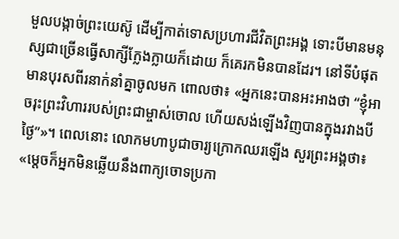មួលបង្កាច់ព្រះយេស៊ូ ដើម្បីកាត់ទោសប្រហារជីវិតព្រះអង្គ ទោះបីមានមនុស្សជាច្រើនធ្វើសាក្សីក្លែងក្លាយក៏ដោយ ក៏គេរកមិនបានដែរ។ នៅទីបំផុត មានបុរសពីរនាក់នាំគ្នាចូលមក ពោលថា៖ «អ្នកនេះបានអះអាងថា “ខ្ញុំអាចរុះព្រះវិហាររបស់ព្រះជាម្ចាស់ចោល ហើយសង់ឡើងវិញបានក្នុងរវាងបីថ្ងៃ”»។ ពេលនោះ លោកមហាបូជាចារ្យក្រោកឈរឡើង សួរព្រះអង្គថា៖ «ម្ដេចក៏អ្នកមិនឆ្លើយនឹងពាក្យចោទប្រកា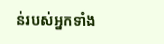ន់របស់អ្នកទាំង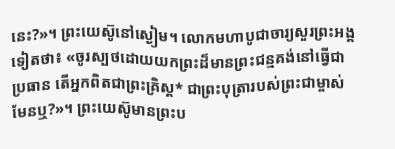នេះ?»។ ព្រះយេស៊ូនៅស្ងៀម។ លោកមហាបូជាចារ្យសួរព្រះអង្គទៀតថា៖ «ចូរស្បថដោយយកព្រះដ៏មានព្រះជន្មគង់នៅធ្វើជាប្រធាន តើអ្នកពិតជាព្រះគ្រិស្ត* ជាព្រះបុត្រារបស់ព្រះជាម្ចាស់មែនឬ?»។ ព្រះយេស៊ូមានព្រះប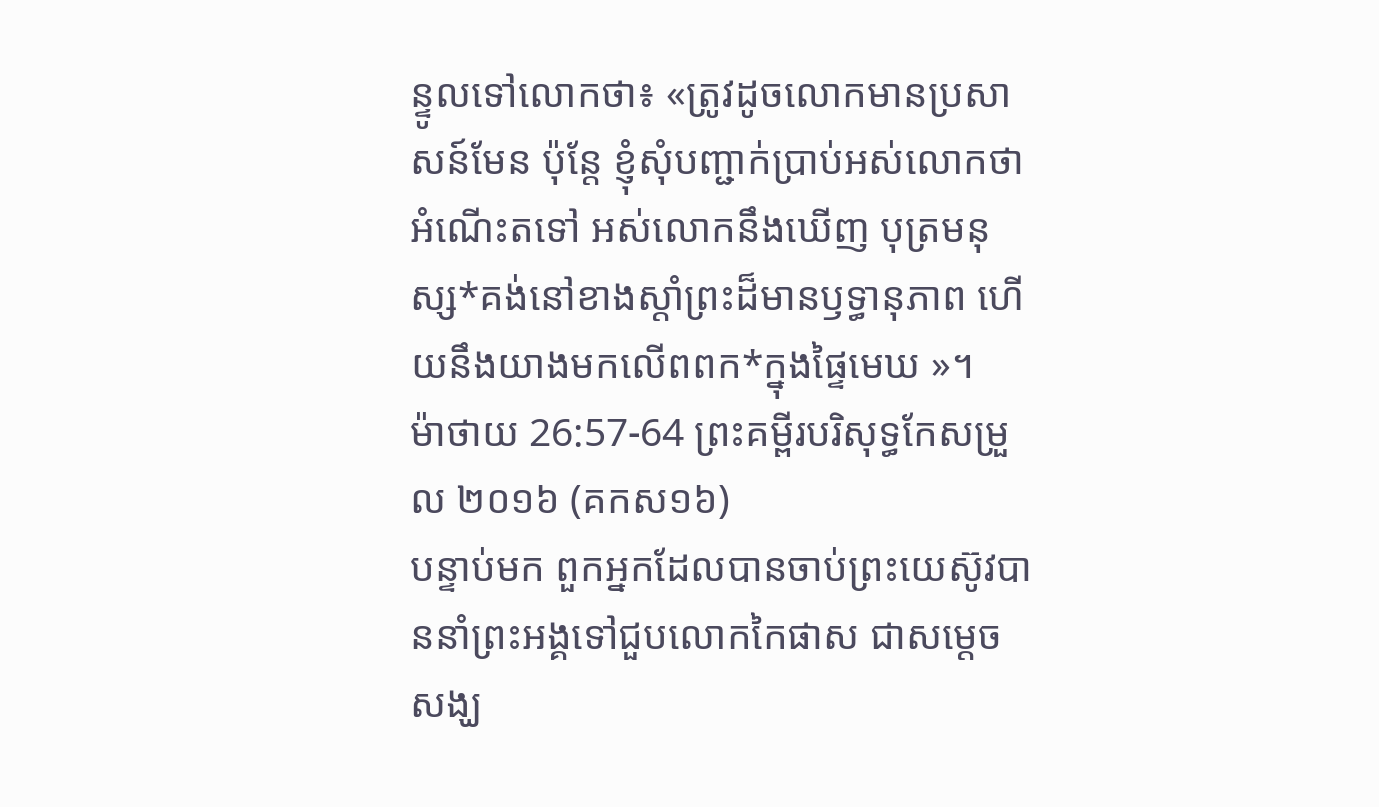ន្ទូលទៅលោកថា៖ «ត្រូវដូចលោកមានប្រសាសន៍មែន ប៉ុន្តែ ខ្ញុំសុំបញ្ជាក់ប្រាប់អស់លោកថា អំណើះតទៅ អស់លោកនឹងឃើញ បុត្រមនុស្ស*គង់នៅខាងស្ដាំព្រះដ៏មានឫទ្ធានុភាព ហើយនឹងយាងមកលើពពក*ក្នុងផ្ទៃមេឃ »។
ម៉ាថាយ 26:57-64 ព្រះគម្ពីរបរិសុទ្ធកែសម្រួល ២០១៦ (គកស១៦)
បន្ទាប់មក ពួកអ្នកដែលបានចាប់ព្រះយេស៊ូវបាននាំព្រះអង្គទៅជួបលោកកៃផាស ជាសម្ដេចសង្ឃ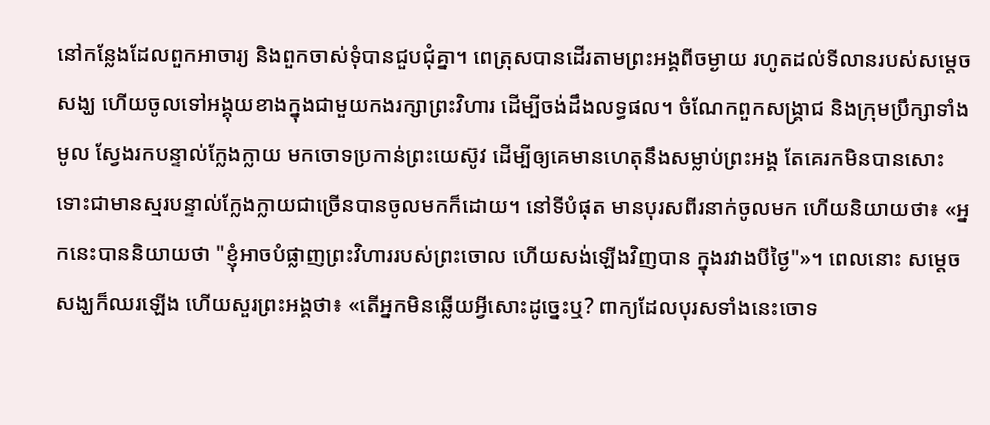នៅកន្លែងដែលពួកអាចារ្យ និងពួកចាស់ទុំបានជួបជុំគ្នា។ ពេត្រុសបានដើរតាមព្រះអង្គពីចម្ងាយ រហូតដល់ទីលានរបស់សម្ដេចសង្ឃ ហើយចូលទៅអង្គុយខាងក្នុងជាមួយកងរក្សាព្រះវិហារ ដើម្បីចង់ដឹងលទ្ធផល។ ចំណែកពួកសង្គ្រាជ និងក្រុមប្រឹក្សាទាំងមូល ស្វែងរកបន្ទាល់ក្លែងក្លាយ មកចោទប្រកាន់ព្រះយេស៊ូវ ដើម្បីឲ្យគេមានហេតុនឹងសម្លាប់ព្រះអង្គ តែគេរកមិនបានសោះ ទោះជាមានស្មរបន្ទាល់ក្លែងក្លាយជាច្រើនបានចូលមកក៏ដោយ។ នៅទីបំផុត មានបុរសពីរនាក់ចូលមក ហើយនិយាយថា៖ «អ្នកនេះបាននិយាយថា "ខ្ញុំអាចបំផ្លាញព្រះវិហាររបស់ព្រះចោល ហើយសង់ឡើងវិញបាន ក្នុងរវាងបីថ្ងៃ"»។ ពេលនោះ សម្ដេចសង្ឃក៏ឈរឡើង ហើយសួរព្រះអង្គថា៖ «តើអ្នកមិនឆ្លើយអ្វីសោះដូច្នេះឬ? ពាក្យដែលបុរសទាំងនេះចោទ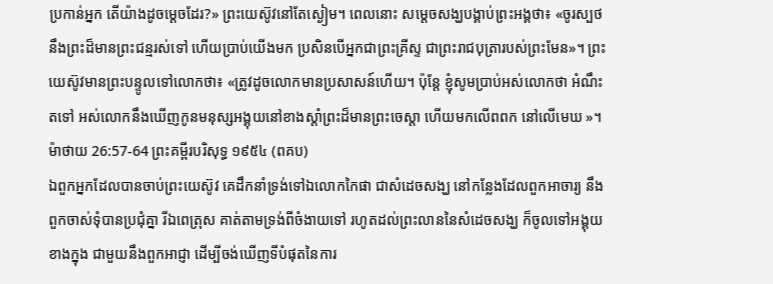ប្រកាន់អ្នក តើយ៉ាងដូចម្តេចដែរ?» ព្រះយេស៊ូវនៅតែស្ងៀម។ ពេលនោះ សម្ដេចសង្ឃបង្គាប់ព្រះអង្គថា៖ «ចូរស្បថនឹងព្រះដ៏មានព្រះជន្មរស់ទៅ ហើយប្រាប់យើងមក ប្រសិនបើអ្នកជាព្រះគ្រីស្ទ ជាព្រះរាជបុត្រារបស់ព្រះមែន»។ ព្រះយេស៊ូវមានព្រះបន្ទូលទៅលោកថា៖ «ត្រូវដូចលោកមានប្រសាសន៍ហើយ។ ប៉ុន្តែ ខ្ញុំសូមប្រាប់អស់លោកថា អំណឹះតទៅ អស់លោកនឹងឃើញកូនមនុស្សអង្គុយនៅខាងស្តាំព្រះដ៏មានព្រះចេស្តា ហើយមកលើពពក នៅលើមេឃ »។
ម៉ាថាយ 26:57-64 ព្រះគម្ពីរបរិសុទ្ធ ១៩៥៤ (ពគប)
ឯពួកអ្នកដែលបានចាប់ព្រះយេស៊ូវ គេដឹកនាំទ្រង់ទៅឯលោកកៃផា ជាសំដេចសង្ឃ នៅកន្លែងដែលពួកអាចារ្យ នឹងពួកចាស់ទុំបានប្រជុំគ្នា រីឯពេត្រុស គាត់តាមទ្រង់ពីចំងាយទៅ រហូតដល់ព្រះលាននៃសំដេចសង្ឃ ក៏ចូលទៅអង្គុយខាងក្នុង ជាមួយនឹងពួកអាជ្ញា ដើម្បីចង់ឃើញទីបំផុតនៃការ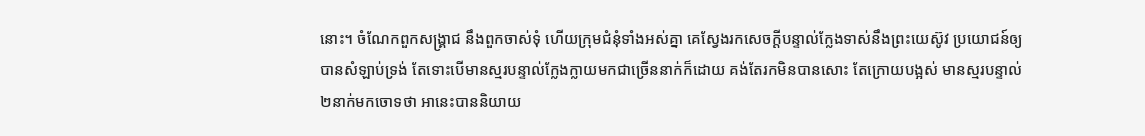នោះ។ ចំណែកពួកសង្គ្រាជ នឹងពួកចាស់ទុំ ហើយក្រុមជំនុំទាំងអស់គ្នា គេស្វែងរកសេចក្ដីបន្ទាល់ក្លែងទាស់នឹងព្រះយេស៊ូវ ប្រយោជន៍ឲ្យបានសំឡាប់ទ្រង់ តែទោះបើមានស្មរបន្ទាល់ក្លែងក្លាយមកជាច្រើននាក់ក៏ដោយ គង់តែរកមិនបានសោះ តែក្រោយបង្អស់ មានស្មរបន្ទាល់២នាក់មកចោទថា អានេះបាននិយាយ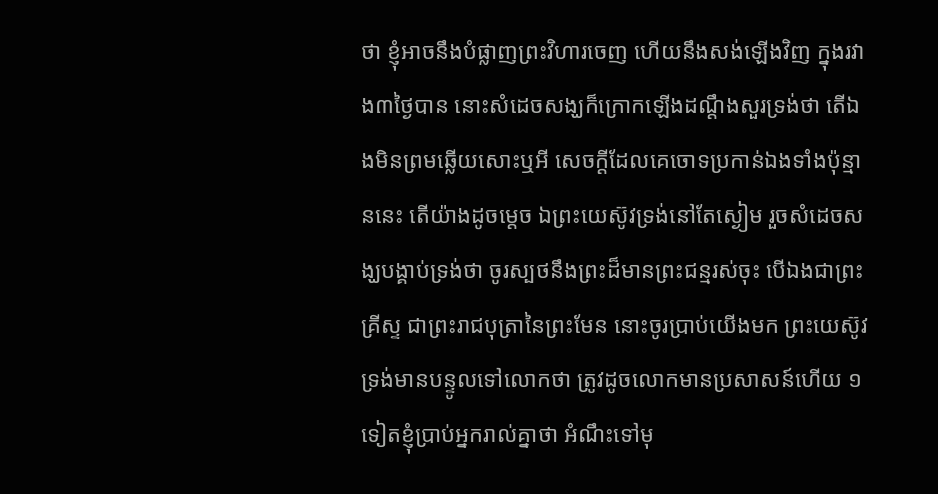ថា ខ្ញុំអាចនឹងបំផ្លាញព្រះវិហារចេញ ហើយនឹងសង់ឡើងវិញ ក្នុងរវាង៣ថ្ងៃបាន នោះសំដេចសង្ឃក៏ក្រោកឡើងដណ្តឹងសួរទ្រង់ថា តើឯងមិនព្រមឆ្លើយសោះឬអី សេចក្ដីដែលគេចោទប្រកាន់ឯងទាំងប៉ុន្មាននេះ តើយ៉ាងដូចម្តេច ឯព្រះយេស៊ូវទ្រង់នៅតែស្ងៀម រួចសំដេចសង្ឃបង្គាប់ទ្រង់ថា ចូរស្បថនឹងព្រះដ៏មានព្រះជន្មរស់ចុះ បើឯងជាព្រះគ្រីស្ទ ជាព្រះរាជបុត្រានៃព្រះមែន នោះចូរប្រាប់យើងមក ព្រះយេស៊ូវទ្រង់មានបន្ទូលទៅលោកថា ត្រូវដូចលោកមានប្រសាសន៍ហើយ ១ទៀតខ្ញុំប្រាប់អ្នករាល់គ្នាថា អំណឹះទៅមុ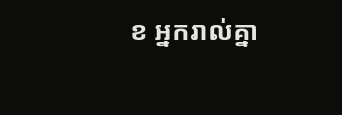ខ អ្នករាល់គ្នា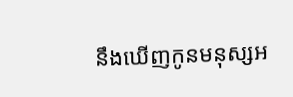នឹងឃើញកូនមនុស្សអ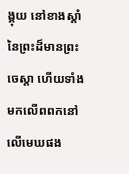ង្គុយ នៅខាងស្តាំនៃព្រះដ៏មានព្រះចេស្តា ហើយទាំងមកលើពពកនៅលើមេឃផង